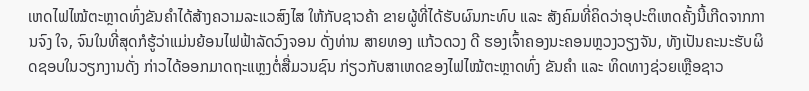ເຫດໄຟໄໝ້ຕະຫຼາດທົ່ງຂັນຄຳໄດ້ສ້າງຄວາມລະແວສົງໄສ ໃຫ້ກັບຊາວຄ້າ ຂາຍຜູ້ທີ່ໄດ້ຮັບຜົນກະທົບ ແລະ ສັງຄົມທີ່ຄິດວ່າອຸປະຕິເຫດຄັ້ງນີ້ເກີດຈາກການຈົງ ໃຈ, ຈົນໃນທີ່ສຸດກໍຮູ້ວ່າແມ່ນຍ້ອນໄຟຟ້າລັດວົງຈອນ ດັ່ງທ່ານ ສາຍທອງ ແກ້ວດວງ ດີ ຮອງເຈົ້າຄອງນະຄອນຫຼວງວຽງຈັນ, ທັງເປັນຄະນະຮັບຜິດຊອບໃນວຽກງານດັ່ງ ກ່າວໄດ້ອອກມາດຖະແຫຼງຕໍ່ສື່ມວນຊົນ ກ່ຽວກັບສາເຫດຂອງໄຟໄໝ້ຕະຫຼາດທົ່ງ ຂັນຄຳ ແລະ ທິດທາງຊ່ວຍເຫຼືອຊາວ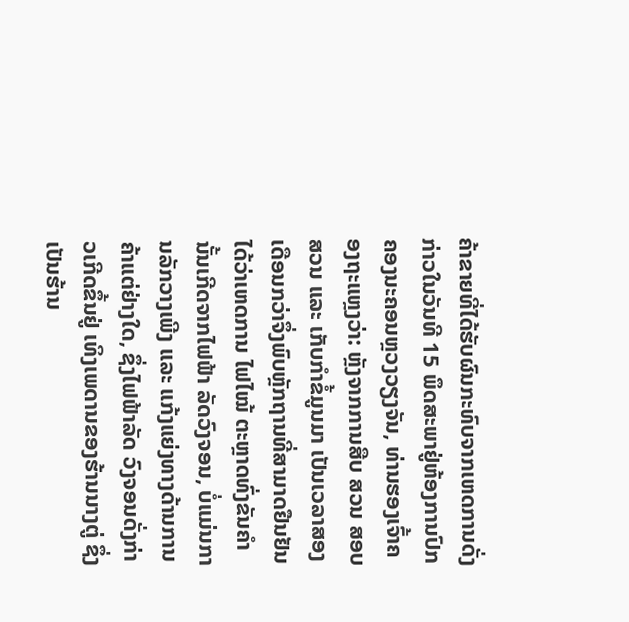ຄ້າຂາຍທີ່ໄດ້ຮັບຜົນກະທົບຈາກເຫດການດັ່ງ ກ່າວໃນວັນທີ 15 ພຶດສະພາຢູ່ຫ້ອງການປົກຄອງນະຄອນຫຼວງວຽງຈັນ, ທ່ານຮອງເຈົ້າຄອງຖະແຫຼງວ່າ: ຫຼັງຈາກການສືບ ສວນ ສອບສວນ ແລະ ເກັບກຳຂໍ້ມູນມາ ເປັນເວລາສອງເດືອນກວ່າຈຶ່ງພົບຫຼັກຖານທີ່ສາມາດຢືນຢັນໄດ້ວ່າເຫດການ ໄຟໄໝ້ ຕະຫຼາດທົ່ງຂັນຄຳນັ້ນເກີດຈາກໄຟຟ້າ ລັດວົງຈອນ, ບໍ່ແມ່ນການລັກວາງເພີງ ແລະ ແກ້ງແຍ່ງທາງດ້ານການຄ້າແຕ່ຢ່າງໃດ, ຊຶ່ງໄຟຟ້າລັດ ວົງຈອນດັ່ງກ່າວເກີດຂຶ້ນຢູ່ ເທິງເພດານຂອງຮ້ານນາງຕູ່ ຊຶ່ງເປັນຮ້ານ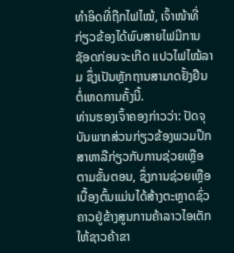ທຳອິດທີ່ຖືກໄຟໄໝ້, ເຈົ້າໜ້າທີ່ກ່ຽວຂ້ອງໄດ້ພົບສາຍໄຟມີການຊັອດກ່ອນຈະເກີດ ແປວໄຟໄໝ້ລາມ ຊຶ່ງເປັນຫຼັກຖານສາມາດຢັ້ງຢືນຕໍ່ເຫດການຄັ້ງນີ້.
ທ່ານຮອງເຈົ້າຄອງກ່າວວ່າ: ປັດຈຸບັນພາກສ່ວນກ່ຽວຂ້ອງພວມປຶກສາຫາລືກ່ຽວກັບການຊ່ວຍເຫຼືອຕາມຂັ້ນຕອນ, ຊຶ່ງການຊ່ວຍເຫຼືອເບື້ອງຕົ້ນແມ່ນໄດ້ສ້າງຕະຫຼາດຊົ່ວຄາວຢູ່ຂ້າງສູນການຄ້າລາວໄອເຕັກໃຫ້ຊາວຄ້າຂາ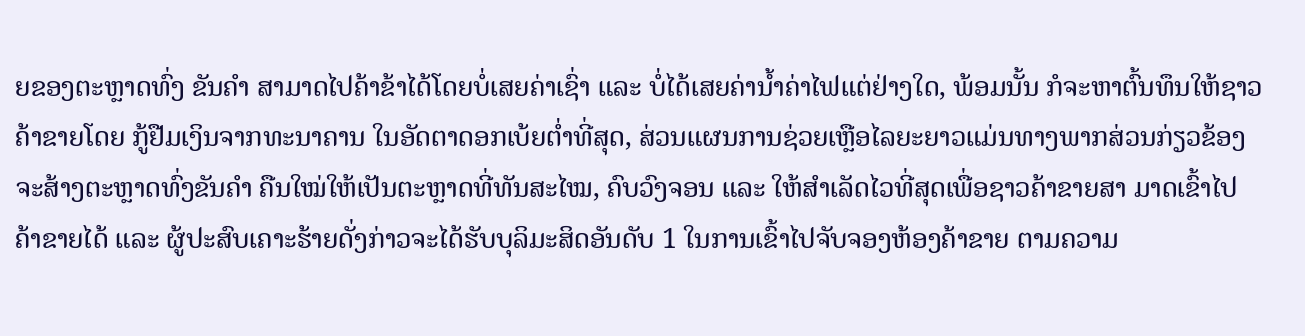ຍຂອງຕະຫຼາດທົ່ງ ຂັນຄຳ ສາມາດໄປຄ້າຂ້າໄດ້ໂດຍບໍ່ເສຍຄ່າເຊົ່າ ແລະ ບໍ່ໄດ້ເສຍຄ່ານ້ຳຄ່າໄຟແຕ່ຢ່າງໃດ, ພ້ອມນັ້ນ ກໍຈະຫາຕົ້ນທຶນໃຫ້ຊາວຄ້າຂາຍໂດຍ ກູ້ຢືມເງິນຈາກທະນາຄານ ໃນອັດຕາດອກເບ້ຍຕ່ຳທີ່ສຸດ, ສ່ວນແຜນການຊ່ວຍເຫຼືອໄລຍະຍາວແມ່ນທາງພາກສ່ວນກ່ຽວຂ້ອງ ຈະສ້າງຕະຫຼາດທົ່ງຂັນຄຳ ຄືນໃໝ່ໃຫ້ເປັນຕະຫຼາດທີ່ທັນສະໄໝ, ຄົບວົງຈອນ ແລະ ໃຫ້ສຳເລັດໄວທີ່ສຸດເພື່ອຊາວຄ້າຂາຍສາ ມາດເຂົ້າໄປຄ້າຂາຍໄດ້ ແລະ ຜູ້ປະສົບເຄາະຮ້າຍດັ່ງກ່າວຈະໄດ້ຮັບບຸລິມະສິດອັນດັບ 1 ໃນການເຂົ້າໄປຈັບຈອງຫ້ອງຄ້າຂາຍ ຕາມຄວາມ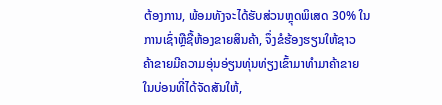ຕ້ອງການ, ພ້ອມທັງຈະໄດ້ຮັບສ່ວນຫຼຸດພິເສດ 30% ໃນການເຊົ່າຫຼືຊື້ຫ້ອງຂາຍສິນຄ້າ, ຈຶ່ງຂໍຮ້ອງຮຽນໃຫ້ຊາວ ຄ້າຂາຍມີຄວາມອຸ່ນອ່ຽນທຸ່ນທ່ຽງເຂົ້າມາທຳມາຄ້າຂາຍ ໃນບ່ອນທີ່ໄດ້ຈັດສັນໃຫ້,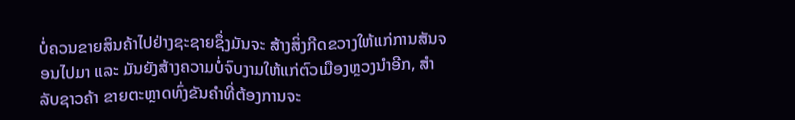ບໍ່ຄວນຂາຍສິນຄ້າໄປຢ່າງຊະຊາຍຊຶ່ງມັນຈະ ສ້າງສິ່ງກີດຂວາງໃຫ້ແກ່ການສັນຈອນໄປມາ ແລະ ມັນຍັງສ້າງຄວາມບໍ່ຈົບງາມໃຫ້ແກ່ຕົວເມືອງຫຼວງນຳອີກ, ສຳລັບຊາວຄ້າ ຂາຍຕະຫຼາດທົ່ງຂັນຄຳທີ່ຕ້ອງການຈະ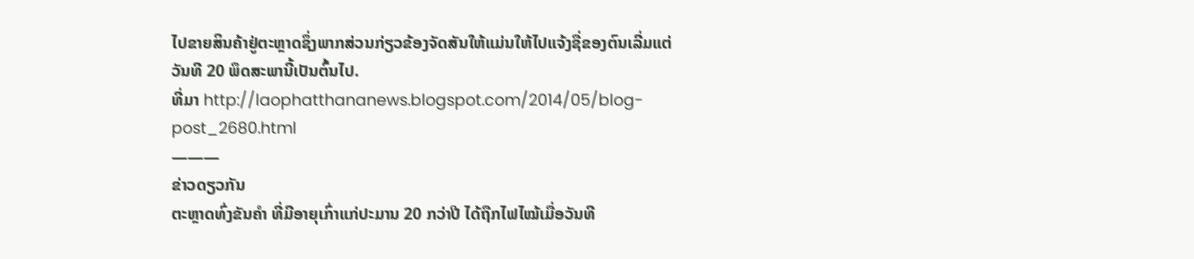ໄປຂາຍສິນຄ້າຢູ່ຕະຫຼາດຊຶ່ງພາກສ່ວນກ່ຽວຂ້ອງຈັດສັນໃຫ້ແມ່ນໃຫ້ໄປແຈ້ງຊື່ຂອງຕົນເລີ່ມແຕ່ວັນທີ 20 ພຶດສະພານີ້ເປັນຕົ້ນໄປ.
ທີ່ມາ http://laophatthananews.blogspot.com/2014/05/blog-post_2680.html
———
ຂ່າວດຽວກັນ
ຕະຫຼາດທົ່ງຂັນຄຳ ທີ່ມີອາຍຸເກົ່າແກ່ປະມານ 20 ກວ່າປີ ໄດ້ຖືກໄຟໄໝ້ເມື່ອວັນທີ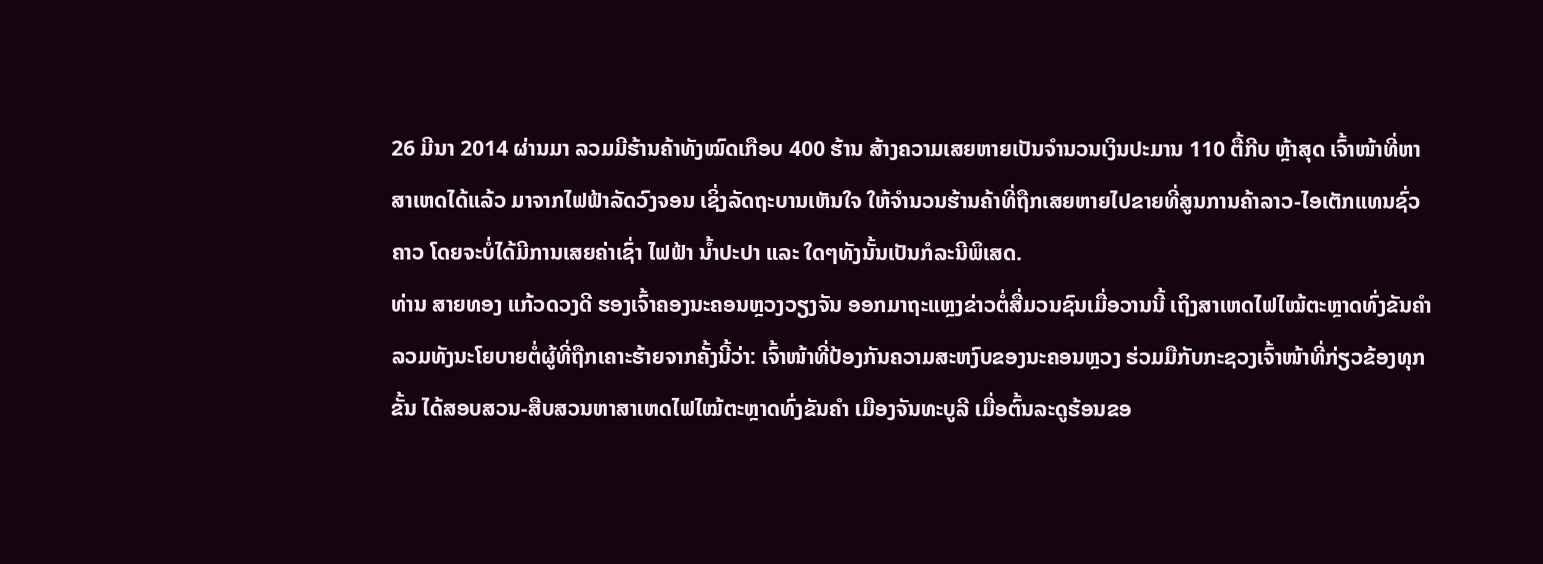26 ມີນາ 2014 ຜ່ານມາ ລວມມີຮ້ານຄ້າທັງໝົດເກືອບ 400 ຮ້ານ ສ້າງຄວາມເສຍຫາຍເປັນຈຳນວນເງິນປະມານ 110 ຕື້ກີບ ຫຼ້າສຸດ ເຈົ້າໜ້າທີ່ຫາສາເຫດໄດ້ແລ້ວ ມາຈາກໄຟຟ້າລັດວົງຈອນ ເຊິ່ງລັດຖະບານເຫັນໃຈ ໃຫ້ຈຳນວນຮ້ານຄ້າທີ່ຖືກເສຍຫາຍໄປຂາຍທີ່ສູນການຄ້າລາວ-ໄອເຕັກແທນຊົ່ວຄາວ ໂດຍຈະບໍ່ໄດ້ມີການເສຍຄ່າເຊົ່າ ໄຟຟ້າ ນ້ຳປະປາ ແລະ ໃດໆທັງນັ້ນເປັນກໍລະນີພິເສດ.
ທ່ານ ສາຍທອງ ແກ້ວດວງດີ ຮອງເຈົ້າຄອງນະຄອນຫຼວງວຽງຈັນ ອອກມາຖະແຫຼງຂ່າວຕໍ່ສື່ມວນຊົນເມື່ອວານນີ້ ເຖິງສາເຫດໄຟໄໝ້ຕະຫຼາດທົ່ງຂັນຄຳ ລວມທັງນະໂຍບາຍຕໍ່ຜູ້ທີ່ຖືກເຄາະຮ້າຍຈາກຄັ້ງນີ້ວ່າ: ເຈົ້າໜ້າທີ່ປ້ອງກັນຄວາມສະຫງົບຂອງນະຄອນຫຼວງ ຮ່ວມມືກັບກະຊວງເຈົ້າໜ້າທີ່ກ່ຽວຂ້ອງທຸກຂັ້ນ ໄດ້ສອບສວນ-ສືບສວນຫາສາເຫດໄຟໄໝ້ຕະຫຼາດທົ່ງຂັນຄຳ ເມືອງຈັນທະບູລີ ເມື່ອຕົ້ນລະດູຮ້ອນຂອ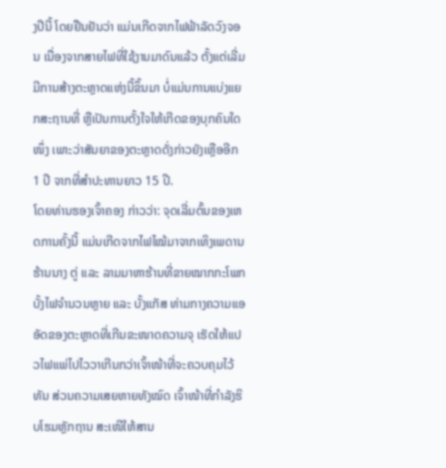ງປີນີ້ ໂດຍຢືນຢັນວ່າ ແມ່ນເກີດຈາກໄຟຟ້າລັດວົງຈອນ ເນື່ອງຈາກສາຍໄຟທີ່ໃຊ້ງານມາດົນແລ້ວ ຕັ້ງແຕ່ເລີ່ມມີການສ້າງຕະຫຼາດແຫ່ງນີ້ຂຶ້ນມາ ບໍ່ແມ່ນການແບ່ງແຍກສະຖານທີ່ ຫຼືເປັນການຕັ້ງໃຈໃຫ້ເກີດຂອງບຸກຄົນໃດໜຶ່ງ ເພາະວ່າສັນຍາຂອງຕະຫຼາດດັ່ງກ່າວຍັງເຫຼືອອີກ 1 ປີ ຈາກທີ່ສຳປະທານຍາວ 15 ປີ.
ໂດຍທ່ານຮອງເຈົ້າຄອງ ກ່າວວ່າ: ຈຸດເລີ່ມຕົ້ນຂອງເຫດການຄັ້ງນີ້ ແມ່ນເກີດຈາກໄຟໄໝ້ມາຈາກເທິງເພດານຮ້ານນາງ ຕູ່ ແລະ ລາມມາຫາຮ້ານທີ່ຂາຍໝາກກະໂພກ ບັ້ງໄຟຈຳນວນຫຼາຍ ແລະ ບັ້ງແກັສ ທ່າມກາງຄວາມແອອັດຂອງຕະຫຼາດທີ່ເກີນຂະໜາດຄວາມຈຸ ເຮັດໃຫ້ແປວໄຟແພ່ໄປໄວວາເກີນກວ່າເຈົ້າໜ້າທີ່ຈະຄວບຄຸມໄວ້ທັນ ສ່ວນຄວາມເສຍຫາຍທັງໝົດ ເຈົ້າໜ້າທີ່ກຳລັງຮິບໂຮມຫຼັກຖານ ສະເໜີໃຫ້ສານ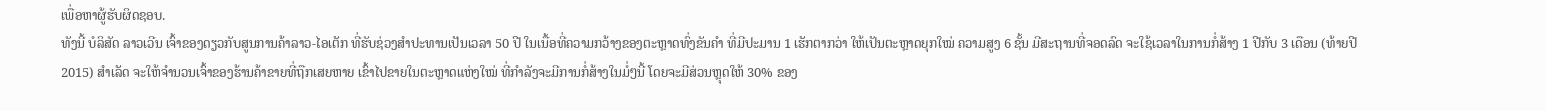ເພື່ອຫາຜູ້ຮັບຜິດຊອບ.
ທັງນີ້ ບໍລິສັດ ລາວເວີນ ເຈົ້າຂອງດຽວກັບສູນການຄ້າລາວ-ໄອເຕັກ ທີ່ຮັບຊ່ວງສຳປະທານເປັນເວລາ 50 ປີ ໃນເນື້ອທີ່ຄວາມກວ້າງຂອງຕະຫຼາດທົ່ງຂັນຄຳ ທີ່ມີປະມານ 1 ເຮັກຕາກວ່າ ໃຫ້ເປັນຕະຫຼາດຍຸກໃໝ່ ຄວາມສູງ 6 ຊັ້ນ ມີສະຖານທີ່ຈອດລົດ ຈະໃຊ້ເວລາໃນການກໍ່ສ້າງ 1 ປີກັບ 3 ເດືອນ (ທ້າຍປີ 2015) ສຳເລັດ ຈະໃຫ້ຈຳນວນເຈົ້າຂອງຮ້ານຄ້າຂາຍທີ່ຖືກເສຍຫາຍ ເຂົ້າໄປຂາຍໃນຕະຫຼາດແຫ່ງໃໝ່ ທີ່ກຳລັງຈະມີການກໍ່ສ້າງໃນມໍ່ໆນີ້ ໂດຍຈະມີສ່ວນຫຼຸດໃຫ້ 30% ຂອງ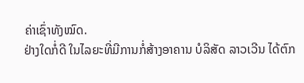ຄ່າເຊົ່າທັງໝົດ.
ຢ່າງໃດກໍ່ດີ ໃນໄລຍະທີ່ມີການກໍ່ສ້າງອາຄານ ບໍລິສັດ ລາວເວີນ ໄດ້ຕົກ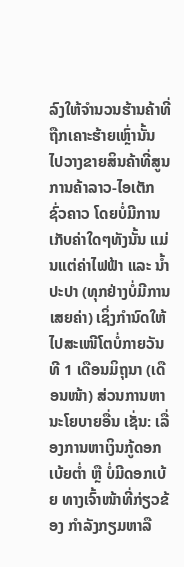ລົງໃຫ້ຈຳນວນຮ້ານຄ້າທີ່ຖືກເຄາະຮ້າຍເຫຼົ່ານັ້ນ ໄປວາງຂາຍສິນຄ້າທີ່ສູນການຄ້າລາວ-ໄອເຕັກຊົ່ວຄາວ ໂດຍບໍ່ມີການເກັບຄ່າໃດໆທັງນັ້ນ ແມ່ນແຕ່ຄ່າໄຟຟ້າ ແລະ ນ້ຳປະປາ (ທຸກຢ່າງບໍ່ມີການເສຍຄ່າ) ເຊິ່ງກຳນົດໃຫ້ໄປສະເໜີໂຕບໍ່ກາຍວັນທີ 1 ເດືອນມິຖຸນາ (ເດືອນໜ້າ) ສ່ວນການຫານະໂຍບາຍອື່ນ ເຊັ່ນ: ເລື່ອງການຫາເງິນກູ້ດອກເບ້ຍຕ່ຳ ຫຼື ບໍ່ມີດອກເບ້ຍ ທາງເຈົ້າໜ້າທີ່ກ່ຽວຂ້ອງ ກຳລັງກຽມຫາລື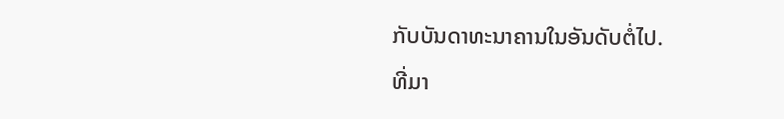ກັບບັນດາທະນາຄານໃນອັນດັບຕໍ່ໄປ.
ທີ່ມາ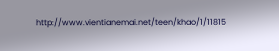http://www.vientianemai.net/teen/khao/1/11815